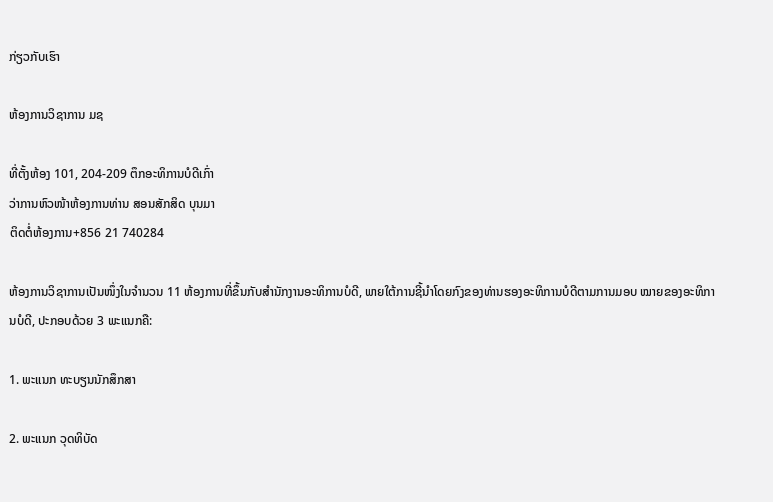ກ່ຽວກັບເຮົາ

ຫ້ອງການວິຊາການ ມຊ

ທີ່ຕັ້ງຫ້ອງ 101, 204-209 ຕຶກອະທິການບໍດີເກົ່າ
ວ່າການຫົວໜ້າຫ້ອງການທ່ານ ສອນສັກສິດ ບຸນມາ
ຕິດຕໍ່ຫ້ອງການ+856 21 740284

ຫ້ອງການວິຊາການເປັນໜຶ່ງໃນຈຳນວນ 11 ຫ້ອງການທີ່ຂຶ້ນກັບສຳນັກງານອະທິການບໍດີ, ພາຍໃຕ້ການຊີ້ນຳໂດຍກົງຂອງທ່ານຮອງອະທິການບໍດີຕາມການມອບ ໝາຍຂອງອະທິການບໍດີ, ປະກອບດ້ວຍ 3 ພະແນກຄື:

1. ພະແນກ ທະບຽນນັກສຶກສາ

2. ພະແນກ ວຸດທິບັດ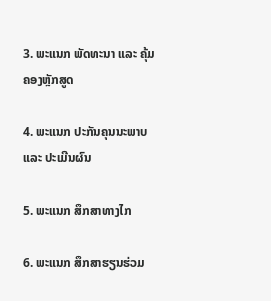3. ພະແນກ ພັດທະນາ ແລະ ຄຸ້ມຄອງຫຼັກສູດ

4. ພະແນກ ປະກັນຄຸນນະພາບ ແລະ ປະເມີນຜົນ

5. ພະແນກ ສຶກສາທາງໄກ

6. ພະແນກ ສຶກສາຮຽນຮ່ວມ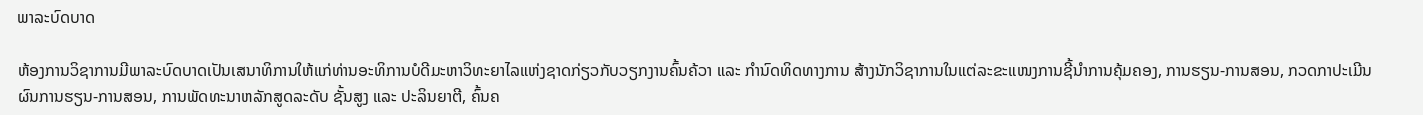ພາລະບົດບາດ

ຫ້ອງການວິຊາການມີພາລະບົດບາດເປັນເສນາທິການໃຫ້ແກ່ທ່ານອະທິການບໍດີມະຫາວິທະຍາໄລແຫ່ງຊາດກ່ຽວກັບວຽກງານຄົ້ນຄ້ວາ ແລະ ກຳນົດທິດທາງການ ສ້າງນັກວິຊາການໃນແຕ່ລະຂະແໜງການຊີ້ນຳການຄຸ້ມຄອງ, ການຮຽນ-ການສອນ, ກວດກາປະເມີນຜົນການຮຽນ-ການສອນ, ການພັດທະນາຫລັກສູດລະດັບ ຊັ້ນສູງ ແລະ ປະລິນຍາຕີ, ຄົ້ນຄ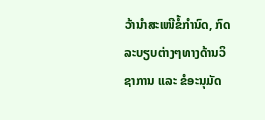ວ້ານຳສະເໜີຂໍ້ກຳນົດ, ກົດລະບຽບຕ່າງໆທາງດ້ານວິຊາການ ແລະ ຂໍອະນຸມັດ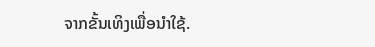ຈາກຂັ້ນເທິງເພື່ອນຳໃຊ້.